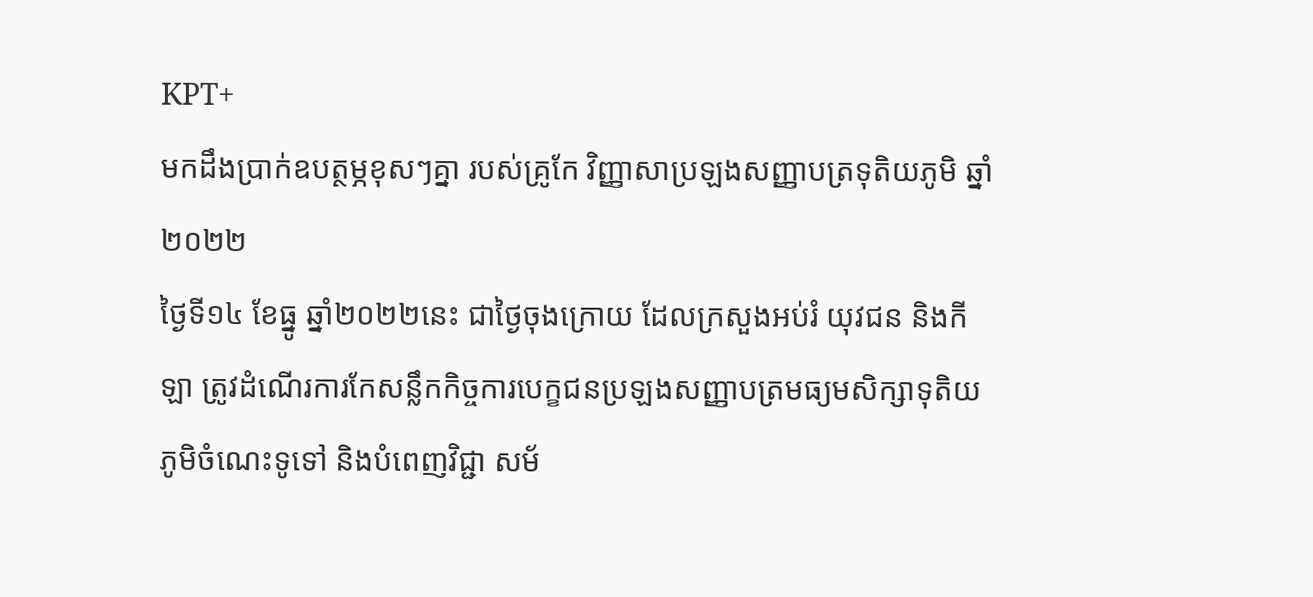KPT+
មកដឹងប្រាក់ឧបត្ថម្ភខុសៗគ្នា របស់គ្រូកែ វិញ្ញាសាប្រឡងសញ្ញាបត្រទុតិយភូមិ ឆ្នាំ២០២២
ថ្ងៃទី១៤ ខែធ្នូ ឆ្នាំ២០២២នេះ ជាថ្ងៃចុងក្រោយ ដែលក្រសួងអប់រំ យុវជន និងកីឡា ត្រូវដំណើរការកែសន្លឹកកិច្ចការបេក្ខជនប្រឡងសញ្ញាបត្រមធ្យមសិក្សាទុតិយភូមិចំណេះទូទៅ និងបំពេញវិជ្ជា សម័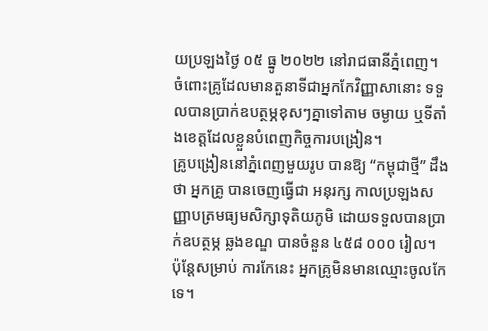យប្រឡងថ្ងៃ ០៥ ធ្នូ ២០២២ នៅរាជធានីភ្នំពេញ។ ចំពោះគ្រូដែលមានតួនាទីជាអ្នកកែវិញ្ញាសានោះ ទទួលបានប្រាក់ឧបត្ថម្ភខុសៗគ្នាទៅតាម ចម្ងាយ ឬទីតាំងខេត្តដែលខ្លួនបំពេញកិច្ចការបង្រៀន។
គ្រូបង្រៀននៅភ្នំពេញមួយរូប បានឱ្យ “កម្ពុជាថ្មី” ដឹងថា អ្នកគ្រូ បានចេញធ្វើជា អនុរក្ស កាលប្រឡងសញ្ញាបត្រមធ្យមសិក្សាទុតិយភូមិ ដោយទទួលបានប្រាក់ឧបត្ថម្ភ ឆ្លងខណ្ឌ បានចំនួន ៤៥៨ ០០០ រៀល។ ប៉ុន្តែសម្រាប់ ការកែនេះ អ្នកគ្រូមិនមានឈ្មោះចូលកែទេ។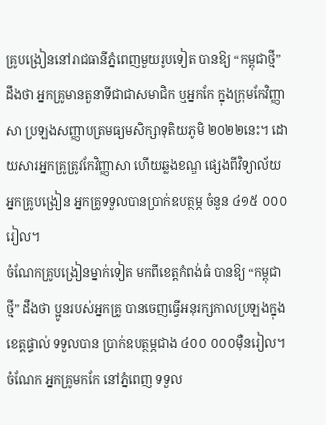គ្រូបង្រៀននៅរាជធានីភ្នំពេញមួយរូបទៀត បានឱ្យ “កម្ពុជាថ្មី” ដឹងថា អ្នកគ្រូមានតួនាទីជាជាសមាជិក ឬអ្នកកែ ក្នុងក្រុមកែវិញ្ញាសា ប្រឡងសញ្ញាបត្រមធ្យមសិក្សាទុតិយភូមិ ២០២២នេះ។ ដោយសារអ្នកគ្រូត្រូវកែវិញ្ញាសា ហើយឆ្លងខណ្ឌ ផ្សេងពីវិទ្យាល័យអ្នកគ្រូបង្រៀន អ្នកគ្រូទទួលបានប្រាក់ឧបត្ថម្ភ ចំនួន ៤១៥ ០០០ រៀល។
ចំណែកគ្រូបង្រៀនម្នាក់ទៀត មកពីខេត្តកំពង់ធំ បានឱ្យ “កម្ពុជាថ្មី” ដឹងថា ប្អូនរបស់អ្នកគ្រូ បានចេញធ្វើអនុរក្សកាលប្រឡងក្នុងខេត្តផ្ទាល់ ទទួលបាន ប្រាក់ឧបត្ថម្ភជាង ៤០០ ០០០ម៉ឺនរៀល។ ចំណែក អ្នកគ្រូមកកែ នៅភ្នំពេញ ទទួល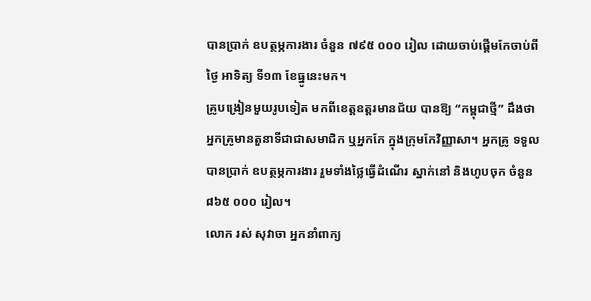បានប្រាក់ ឧបត្ថម្ភការងារ ចំនួន ៧៩៥ ០០០ រៀល ដោយចាប់ផ្ដើមកែចាប់ពីថ្ងៃ អាទិត្យ ទី១៣ ខែធ្នូនេះមក។
គ្រូបង្រៀនមួយរូបទៀត មកពីខេត្តឧត្ដរមានជ័យ បានឱ្យ “កម្ពុជាថ្មី” ដឹងថា អ្នកគ្រូមានតួនាទីជាជាសមាជិក ឬអ្នកកែ ក្នុងក្រុមកែវិញ្ញាសា។ អ្នកគ្រូ ទទួលបានប្រាក់ ឧបត្ថម្ភការងារ រួមទាំងថ្លៃធ្វើដំណើរ ស្នាក់នៅ និងហូបចុក ចំនួន ៨៦៥ ០០០ រៀល។
លោក រស់ សុវាចា អ្នកនាំពាក្យ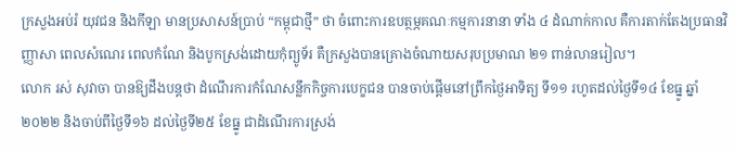ក្រសួងអប់រំ យុវជន និងកីឡា មានប្រសាសន៍ប្រាប់ “កម្ពុជាថ្មី” ថា ចំពោះការឧបត្ថម្ភគណៈកម្មការនានា ទាំង ៤ ដំណាក់កាល គឺការតាក់តែងប្រធានវិញ្ញាសា ពេលសំណេរ ពេលកំណែ និងបូកស្រង់ដោយកុំព្យូទ័រ គឺក្រសួងបានគ្រោងចំណាយសរុបប្រមាណ ២១ ពាន់លានរៀល។
លោក រស់ សុវាចា បានឱ្យដឹងបន្តថា ដំណើរការកំណែសន្លឹកកិច្ចការបេក្ខជន បានចាប់ផ្ដើមនៅព្រឹកថ្ងៃអាទិត្យ ទី១១ រហូតដល់ថ្ងៃទី១៤ ខែធ្នូ ឆ្នាំ២០២២ និងចាប់ពីថ្ងៃទី១៦ ដល់ថ្ងៃទី២៥ ខែធ្នូ ជាដំណើរការស្រង់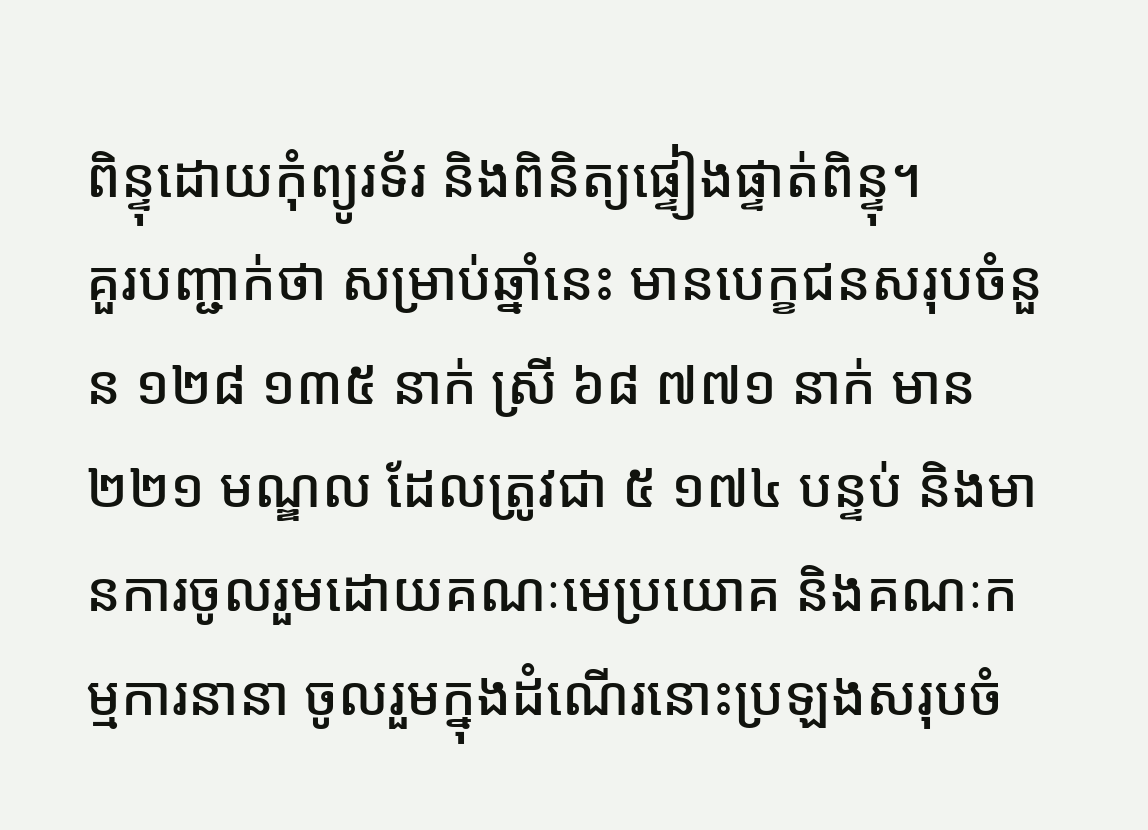ពិន្ទុដោយកុំព្យូរទ័រ និងពិនិត្យផ្ទៀងផ្ទាត់ពិន្ទុ។
គួរបញ្ជាក់ថា សម្រាប់ឆ្នាំនេះ មានបេក្ខជនសរុបចំនួន ១២៨ ១៣៥ នាក់ ស្រី ៦៨ ៧៧១ នាក់ មាន ២២១ មណ្ឌល ដែលត្រូវជា ៥ ១៧៤ បន្ទប់ និងមានការចូលរួមដោយគណៈមេប្រយោគ និងគណៈកម្មការនានា ចូលរួមក្នុងដំណើរនោះប្រឡងសរុបចំ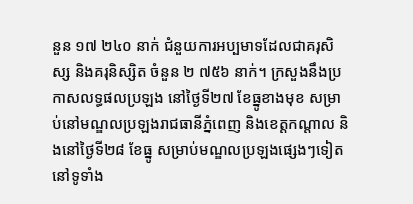នួន ១៧ ២៤០ នាក់ ជំនួយការអប្បមាទដែលជាគរុសិស្ស និងគរុនិស្សិត ចំនួន ២ ៧៥៦ នាក់។ ក្រសួងនឹងប្រកាសលទ្ធផលប្រឡង នៅថ្ងៃទី២៧ ខែធ្នូខាងមុខ សម្រាប់នៅមណ្ឌលប្រឡងរាជធានីភ្នំពេញ និងខេត្តកណ្តាល និងនៅថ្ងៃទី២៨ ខែធ្នូ សម្រាប់មណ្ឌលប្រឡងផ្សេងៗទៀតនៅទូទាំង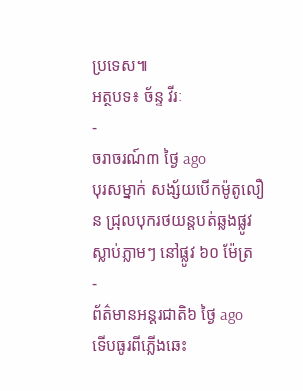ប្រទេស៕
អត្ថបទ៖ ច័ន្ទ វីរៈ
-
ចរាចរណ៍៣ ថ្ងៃ ago
បុរសម្នាក់ សង្ស័យបើកម៉ូតូលឿន ជ្រុលបុករថយន្តបត់ឆ្លងផ្លូវ ស្លាប់ភ្លាមៗ នៅផ្លូវ ៦០ ម៉ែត្រ
-
ព័ត៌មានអន្ដរជាតិ៦ ថ្ងៃ ago
ទើបធូរពីភ្លើងឆេះ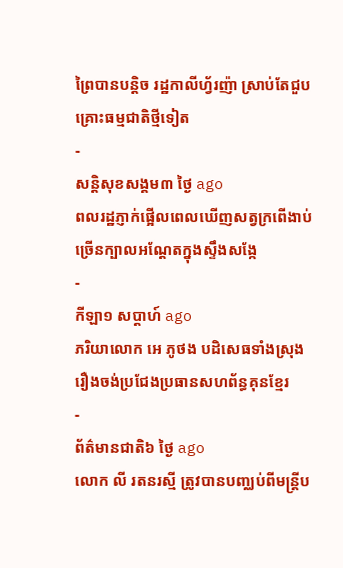ព្រៃបានបន្តិច រដ្ឋកាលីហ្វ័រញ៉ា ស្រាប់តែជួបគ្រោះធម្មជាតិថ្មីទៀត
-
សន្តិសុខសង្គម៣ ថ្ងៃ ago
ពលរដ្ឋភ្ញាក់ផ្អើលពេលឃើញសត្វក្រពើងាប់ច្រើនក្បាលអណ្ដែតក្នុងស្ទឹងសង្កែ
-
កីឡា១ សប្តាហ៍ ago
ភរិយាលោក អេ ភូថង បដិសេធទាំងស្រុងរឿងចង់ប្រជែងប្រធានសហព័ន្ធគុនខ្មែរ
-
ព័ត៌មានជាតិ៦ ថ្ងៃ ago
លោក លី រតនរស្មី ត្រូវបានបញ្ឈប់ពីមន្ត្រីប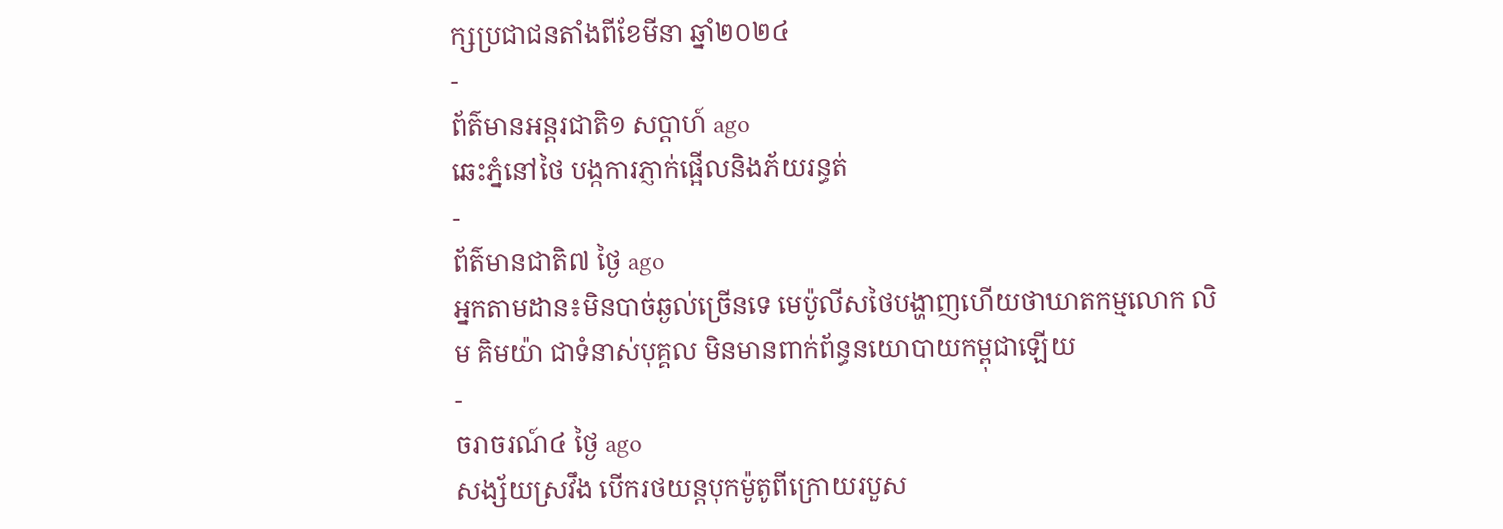ក្សប្រជាជនតាំងពីខែមីនា ឆ្នាំ២០២៤
-
ព័ត៌មានអន្ដរជាតិ១ សប្តាហ៍ ago
ឆេះភ្នំនៅថៃ បង្កការភ្ញាក់ផ្អើលនិងភ័យរន្ធត់
-
ព័ត៌មានជាតិ៧ ថ្ងៃ ago
អ្នកតាមដាន៖មិនបាច់ឆ្ងល់ច្រើនទេ មេប៉ូលីសថៃបង្ហាញហើយថាឃាតកម្មលោក លិម គិមយ៉ា ជាទំនាស់បុគ្គល មិនមានពាក់ព័ន្ធនយោបាយកម្ពុជាឡើយ
-
ចរាចរណ៍៤ ថ្ងៃ ago
សង្ស័យស្រវឹង បើករថយន្តបុកម៉ូតូពីក្រោយរបួស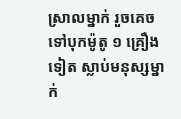ស្រាលម្នាក់ រួចគេចទៅបុកម៉ូតូ ១ គ្រឿងទៀត ស្លាប់មនុស្សម្នាក់